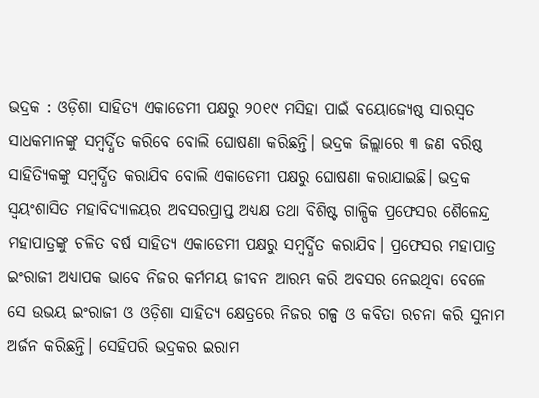ଭଦ୍ରକ : ଓଡ଼ିଶା ସାହିତ୍ୟ ଏକାଡେମୀ ପକ୍ଷରୁ ୨୦୧୯ ମସିହା ପାଇଁ ବୟୋଜ୍ୟେଷ୍ଠ ସାରସ୍ବତ ସାଧକମାନଙ୍କୁ ସମ୍ବର୍ଦ୍ଧିତ କରିବେ ବୋଲି ଘୋଷଣା କରିଛନ୍ତି। ଭଦ୍ରକ ଜିଲ୍ଲାରେ ୩ ଜଣ ବରିଷ୍ଠ ସାହିତ୍ୟିକଙ୍କୁ ସମ୍ବର୍ଦ୍ଧିତ କରାଯିବ ବୋଲି ଏକାଡେମୀ ପକ୍ଷରୁ ଘୋଷଣା କରାଯାଇଛି। ଭଦ୍ରକ ସ୍ବୟଂଶାସିତ ମହାବିଦ୍ୟାଳୟର ଅବସରପ୍ରାପ୍ତ ଅଧ୍ୟକ୍ଷ ତଥା ବିଶିଷ୍ଟ ଗାଳ୍ପିକ ପ୍ରଫେସର ଶୈଳେନ୍ଦ୍ର ମହାପାତ୍ରଙ୍କୁ ଚଳିତ ବର୍ଷ ସାହିତ୍ୟ ଏକାଡେମୀ ପକ୍ଷରୁ ସମ୍ବର୍ଦ୍ଧିତ କରାଯିବ। ପ୍ରଫେସର ମହାପାତ୍ର ଇଂରାଜୀ ଅଧ୍ୟାପକ ଭାବେ ନିଜର କର୍ମମୟ ଜୀବନ ଆରମ୍ଭ କରି ଅବସର ନେଇଥିବା ବେଳେ ସେ ଉଭୟ ଇଂରାଜୀ ଓ ଓଡ଼ିଶା ସାହିତ୍ୟ କ୍ଷେତ୍ରରେ ନିଜର ଗଳ୍ପ ଓ କବିତା ରଚନା କରି ସୁନାମ ଅର୍ଜନ କରିଛନ୍ତି। ସେହିପରି ଭଦ୍ରକର ଇରାମ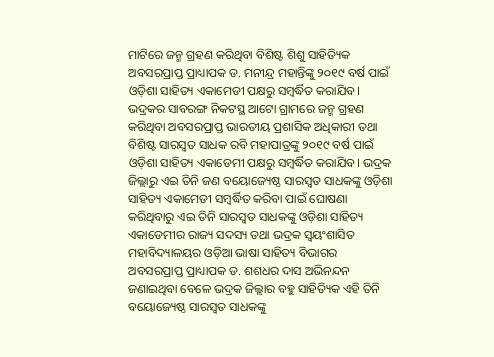ମାଟିରେ ଜନ୍ମ ଗ୍ରହଣ କରିଥିବା ବିଶିଷ୍ଟ ଶିଶୁ ସାହିତ୍ୟିକ ଅବସରପ୍ରାପ୍ତ ପ୍ରାଧ୍ୟାପକ ଡ. ମନୀନ୍ଦ୍ର ମହାନ୍ତିଙ୍କୁ ୨୦୧୯ ବର୍ଷ ପାଇଁ ଓଡ଼ିଶା ସାହିତ୍ୟ ଏକାମେଡୀ ପକ୍ଷରୁ ସମ୍ବର୍ଦ୍ଧିତ କରାଯିବ। ଭଦ୍ରକର ସାବରଙ୍ଗ ନିକଟସ୍ଥ ଆଟୋ ଗ୍ରାମରେ ଜନ୍ମ ଗ୍ରହଣ କରିଥିବା ଅବସରପ୍ରାପ୍ତ ଭାରତୀୟ ପ୍ରଶାସିକ ଅଧିକାରୀ ତଥା ବିଶିଷ୍ଟ ସାରସ୍ବତ ସାଧକ ରବି ମହାପାତ୍ରଙ୍କୁ ୨୦୧୯ ବର୍ଷ ପାଇଁ ଓଡ଼ିଶା ସାହିତ୍ୟ ଏକାଡେମୀ ପକ୍ଷରୁ ସମ୍ବର୍ଦ୍ଧିତ କରାଯିବ। ଭଦ୍ରକ ଜିଲ୍ଲାରୁ ଏଇ ତିନି ଜଣ ବୟୋଜ୍ୟେଷ୍ଠ ସାରସ୍ବତ ସାଧକଙ୍କୁ ଓଡ଼ିଶା ସାହିତ୍ୟ ଏକାମେଡୀ ସମ୍ବର୍ଦ୍ଧିତ କରିବା ପାଇଁ ଘୋଷଣା କରିଥିବାରୁ ଏଇ ତିନି ସାରସ୍ବତ ସାଧକଙ୍କୁ ଓଡ଼ିଶା ସାହିତ୍ୟ ଏକାଡେମୀର ରାଜ୍ୟ ସଦସ୍ୟ ତଥା ଭଦ୍ରକ ସ୍ବୟଂଶାସିତ ମହାବିଦ୍ୟାଳୟର ଓଡ଼ିଆ ଭାଷା ସାହିତ୍ୟ ବିଭାଗର ଅବସରପ୍ରାପ୍ତ ପ୍ରାଧ୍ୟାପକ ଡ. ଶଶଧର ଦାସ ଅଭିନନ୍ଦନ ଜଣାଇଥିବା ବେଳେ ଭଦ୍ରକ ଜିଲ୍ଲାର ବହୁ ସାହିତ୍ୟିକ ଏହି ତିନି ବୟୋଜ୍ୟେଷ୍ଠ ସାରସ୍ବତ ସାଧକଙ୍କୁ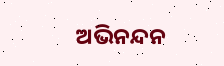ଅଭିନନ୍ଦନ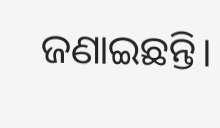ଜଣାଇଛନ୍ତି।